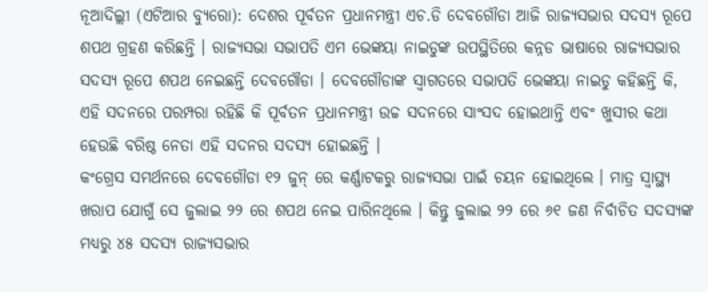ନୂଆଦିଲ୍ଲୀ (ଏଟିଆର ବ୍ୟୁରୋ): ଦେଶର ପୂର୍ବତନ ପ୍ରଧାନମନ୍ତ୍ରୀ ଏଚ.ଡି ଦେବଗୌଡା ଆଜି ରାଜ୍ୟସଭାର ସଦସ୍ୟ ରୂପେ ଶପଥ ଗ୍ରହଣ କରିଛନ୍ତି । ରାଜ୍ୟସଭା ସଭାପତି ଏମ ଭେଙ୍କୟା ନାଇଡୁଙ୍କ ଉପସ୍ଥିତିରେ କନ୍ନଡ ଭାଷାରେ ରାଜ୍ୟସଭାର ସଦସ୍ୟ ରୂପେ ଶପଥ ନେଇଛନ୍ତି ଦେବଗୌଡା । ଦେବଗୌଡାଙ୍କ ସ୍ୱାଗତରେ ସଭାପତି ଭେଙ୍କୟା ନାଇଡୁ କହିଛନ୍ତି କି, ଏହି ସଦନରେ ପରମ୍ପରା ରହିଛି କି ପୂର୍ବତନ ପ୍ରଧାନମନ୍ତ୍ରୀ ଉଚ୍ଚ ସଦନରେ ସାଂସଦ ହୋଇଥାନ୍ତି ଏବଂ ଖୁସୀର କଥା ହେଉଛି ବରିଷ୍ଠ ନେତା ଏହି ସଦନର ସଦସ୍ୟ ହୋଇଛନ୍ତି ।
କଂଗ୍ରେସ ସମର୍ଥନରେ ଦେବଗୌଡା ୧୨ ଜୁନ୍ ରେ କର୍ଣ୍ଣାଟକରୁ ରାଜ୍ୟସଭା ପାଇଁ ଚୟନ ହୋଇଥିଲେ । ମାତ୍ର ସ୍ୱାସ୍ଥ୍ୟ ଖରାପ ଯୋଗୁଁ ସେ ଜୁଲାଇ ୨୨ ରେ ଶପଥ ନେଇ ପାରିନଥିଲେ । କିନ୍ତୁ ଜୁଲାଇ ୨୨ ରେ ୬୧ ଜଣ ନିର୍ବାଚିତ ସଦସ୍ୟଙ୍କ ମଧ୍ୟରୁ ୪୫ ସଦସ୍ୟ ରାଜ୍ୟସଭାର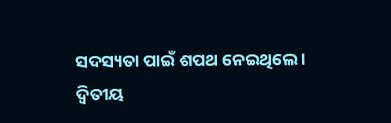ସଦସ୍ୟତା ପାଇଁ ଶପଥ ନେଇଥିଲେ ।
ଦ୍ୱିତୀୟ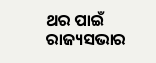ଥର ପାଇଁ ରାଜ୍ୟସଭାର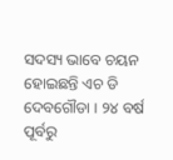ସଦସ୍ୟ ଭାବେ ଚୟନ ହୋଇଛନ୍ତି ଏଚ ଡି ଦେବଗୌଡା । ୨୪ ବର୍ଷ ପୂର୍ବରୁ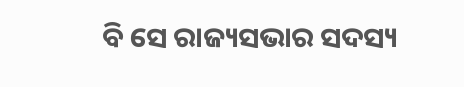ବି ସେ ରାଜ୍ୟସଭାର ସଦସ୍ୟ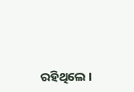ରହିଥିଲେ ।